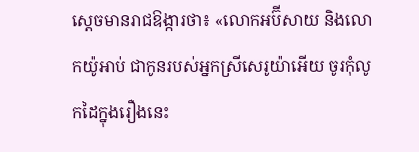ស្ដេចមានរាជឱង្ការថា៖ «លោកអប៊ីសាយ និងលោកយ៉ូអាប់ ជាកូនរបស់អ្នកស្រីសេរូយ៉ាអើយ ចូរកុំលូកដៃក្នុងរឿងនេះ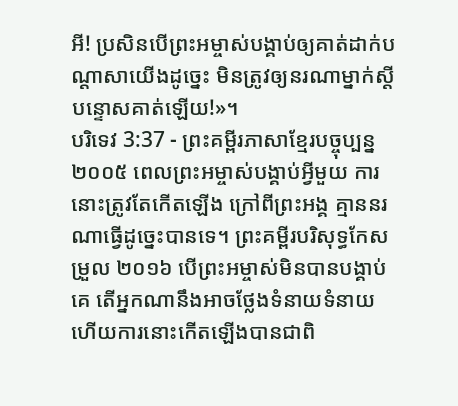អី! ប្រសិនបើព្រះអម្ចាស់បង្គាប់ឲ្យគាត់ដាក់បណ្ដាសាយើងដូច្នេះ មិនត្រូវឲ្យនរណាម្នាក់ស្ដីបន្ទោសគាត់ឡើយ!»។
បរិទេវ 3:37 - ព្រះគម្ពីរភាសាខ្មែរបច្ចុប្បន្ន ២០០៥ ពេលព្រះអម្ចាស់បង្គាប់អ្វីមួយ ការនោះត្រូវតែកើតឡើង ក្រៅពីព្រះអង្គ គ្មាននរណាធ្វើដូច្នេះបានទេ។ ព្រះគម្ពីរបរិសុទ្ធកែសម្រួល ២០១៦ បើព្រះអម្ចាស់មិនបានបង្គាប់គេ តើអ្នកណានឹងអាចថ្លែងទំនាយទំនាយ ហើយការនោះកើតឡើងបានជាពិ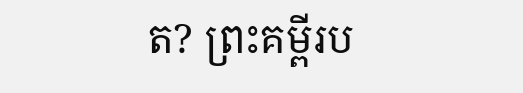ត? ព្រះគម្ពីរប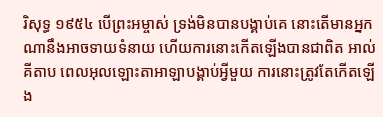រិសុទ្ធ ១៩៥៤ បើព្រះអម្ចាស់ ទ្រង់មិនបានបង្គាប់គេ នោះតើមានអ្នកណានឹងអាចទាយទំនាយ ហើយការនោះកើតឡើងបានជាពិត អាល់គីតាប ពេលអុលឡោះតាអាឡាបង្គាប់អ្វីមួយ ការនោះត្រូវតែកើតឡើង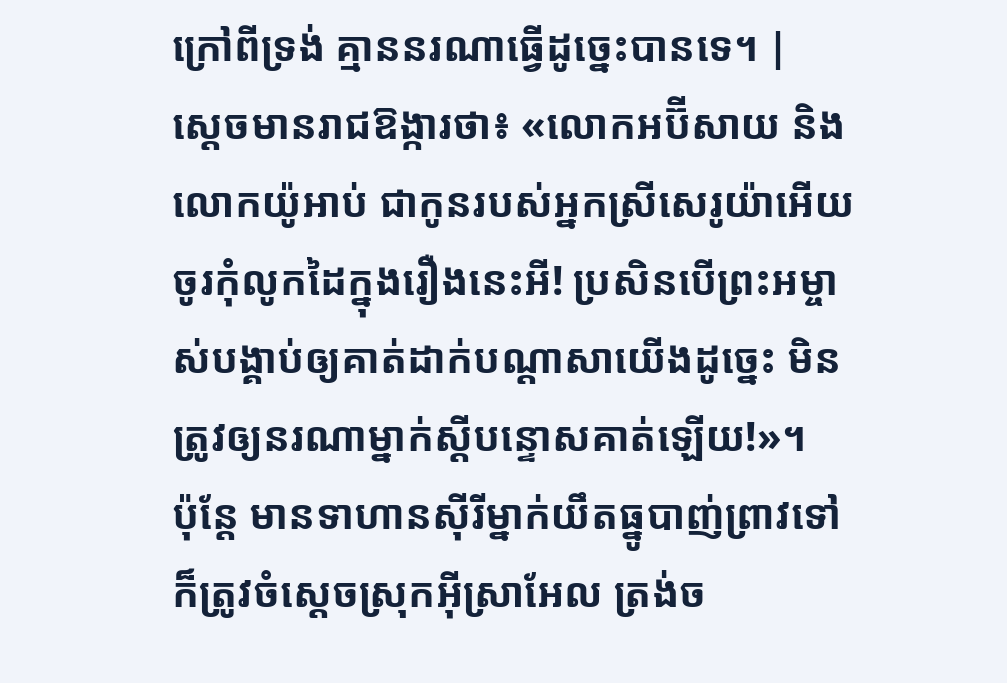ក្រៅពីទ្រង់ គ្មាននរណាធ្វើដូច្នេះបានទេ។ |
ស្ដេចមានរាជឱង្ការថា៖ «លោកអប៊ីសាយ និងលោកយ៉ូអាប់ ជាកូនរបស់អ្នកស្រីសេរូយ៉ាអើយ ចូរកុំលូកដៃក្នុងរឿងនេះអី! ប្រសិនបើព្រះអម្ចាស់បង្គាប់ឲ្យគាត់ដាក់បណ្ដាសាយើងដូច្នេះ មិនត្រូវឲ្យនរណាម្នាក់ស្ដីបន្ទោសគាត់ឡើយ!»។
ប៉ុន្តែ មានទាហានស៊ីរីម្នាក់យឹតធ្នូបាញ់ព្រាវទៅ ក៏ត្រូវចំស្ដេចស្រុកអ៊ីស្រាអែល ត្រង់ច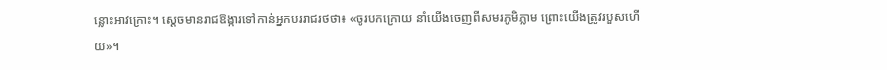ន្លោះអាវក្រោះ។ ស្ដេចមានរាជឱង្ការទៅកាន់អ្នកបររាជរថថា៖ «ចូរបកក្រោយ នាំយើងចេញពីសមរភូមិភ្លាម ព្រោះយើងត្រូវរបួសហើយ»។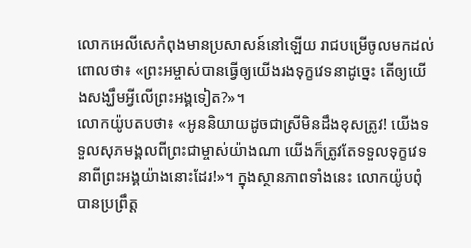លោកអេលីសេកំពុងមានប្រសាសន៍នៅឡើយ រាជបម្រើចូលមកដល់ពោលថា៖ «ព្រះអម្ចាស់បានធ្វើឲ្យយើងរងទុក្ខវេទនាដូច្នេះ តើឲ្យយើងសង្ឃឹមអ្វីលើព្រះអង្គទៀត?»។
លោកយ៉ូបតបថា៖ «អូននិយាយដូចជាស្រីមិនដឹងខុសត្រូវ! យើងទទួលសុភមង្គលពីព្រះជាម្ចាស់យ៉ាងណា យើងក៏ត្រូវតែទទួលទុក្ខវេទនាពីព្រះអង្គយ៉ាងនោះដែរ!»។ ក្នុងស្ថានភាពទាំងនេះ លោកយ៉ូបពុំបានប្រព្រឹត្ត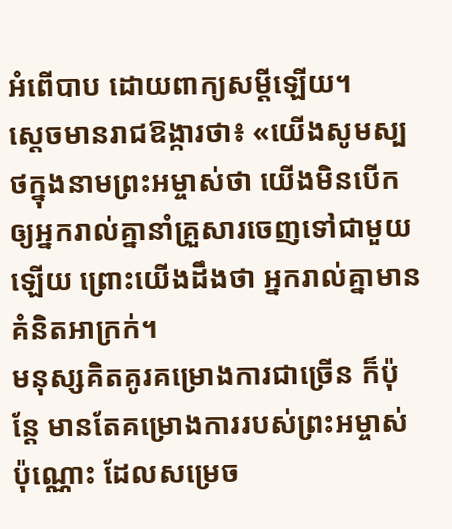អំពើបាប ដោយពាក្យសម្ដីឡើយ។
ស្ដេចមានរាជឱង្ការថា៖ «យើងសូមស្បថក្នុងនាមព្រះអម្ចាស់ថា យើងមិនបើកឲ្យអ្នករាល់គ្នានាំគ្រួសារចេញទៅជាមួយឡើយ ព្រោះយើងដឹងថា អ្នករាល់គ្នាមានគំនិតអាក្រក់។
មនុស្សគិតគូរគម្រោងការជាច្រើន ក៏ប៉ុន្តែ មានតែគម្រោងការរបស់ព្រះអម្ចាស់ប៉ុណ្ណោះ ដែលសម្រេច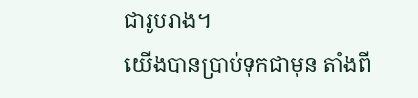ជារូបរាង។
យើងបានប្រាប់ទុកជាមុន តាំងពី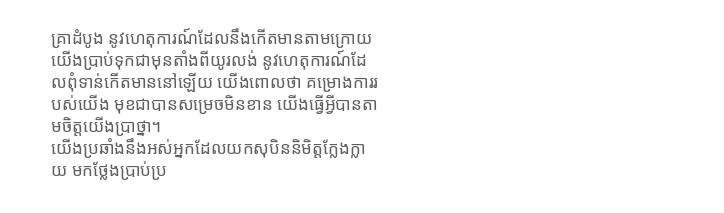គ្រាដំបូង នូវហេតុការណ៍ដែលនឹងកើតមានតាមក្រោយ យើងប្រាប់ទុកជាមុនតាំងពីយូរលង់ នូវហេតុការណ៍ដែលពុំទាន់កើតមាននៅឡើយ យើងពោលថា គម្រោងការរបស់យើង មុខជាបានសម្រេចមិនខាន យើងធ្វើអ្វីបានតាមចិត្តយើងប្រាថ្នា។
យើងប្រឆាំងនឹងអស់អ្នកដែលយកសុបិននិមិត្តក្លែងក្លាយ មកថ្លែងប្រាប់ប្រ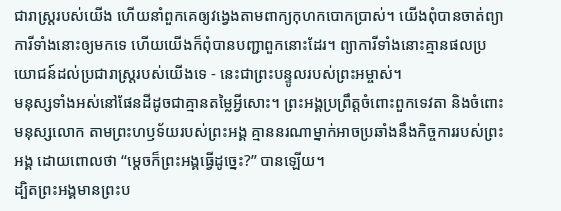ជារាស្ត្ររបស់យើង ហើយនាំពួកគេឲ្យវង្វេងតាមពាក្យកុហកបោកប្រាស់។ យើងពុំបានចាត់ព្យាការីទាំងនោះឲ្យមកទេ ហើយយើងក៏ពុំបានបញ្ជាពួកនោះដែរ។ ព្យាការីទាំងនោះគ្មានផលប្រយោជន៍ដល់ប្រជារាស្ត្ររបស់យើងទេ - នេះជាព្រះបន្ទូលរបស់ព្រះអម្ចាស់។
មនុស្សទាំងអស់នៅផែនដីដូចជាគ្មានតម្លៃអ្វីសោះ។ ព្រះអង្គប្រព្រឹត្តចំពោះពួកទេវតា និងចំពោះមនុស្សលោក តាមព្រះហឫទ័យរបស់ព្រះអង្គ គ្មាននរណាម្នាក់អាចប្រឆាំងនឹងកិច្ចការរបស់ព្រះអង្គ ដោយពោលថា “ម្ដេចក៏ព្រះអង្គធ្វើដូច្នេះ?” បានឡើយ។
ដ្បិតព្រះអង្គមានព្រះប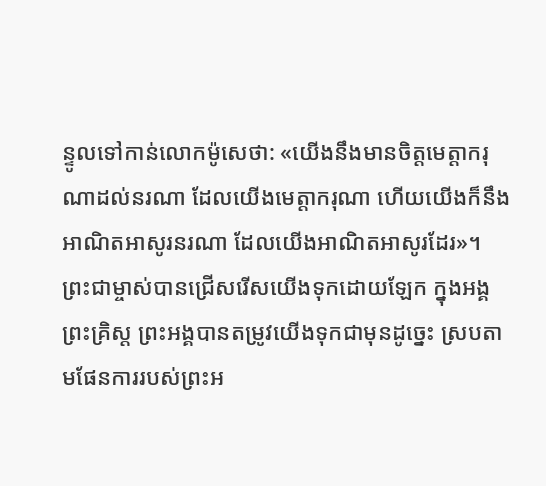ន្ទូលទៅកាន់លោកម៉ូសេថា: «យើងនឹងមានចិត្តមេត្តាករុណាដល់នរណា ដែលយើងមេត្តាករុណា ហើយយើងក៏នឹងអាណិតអាសូរនរណា ដែលយើងអាណិតអាសូរដែរ»។
ព្រះជាម្ចាស់បានជ្រើសរើសយើងទុកដោយឡែក ក្នុងអង្គព្រះគ្រិស្ត ព្រះអង្គបានតម្រូវយើងទុកជាមុនដូច្នេះ ស្របតាមផែនការរបស់ព្រះអ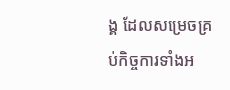ង្គ ដែលសម្រេចគ្រប់កិច្ចការទាំងអ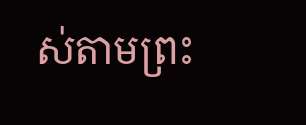ស់តាមព្រះ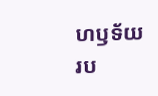ហឫទ័យរប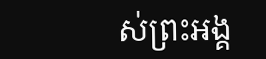ស់ព្រះអង្គ